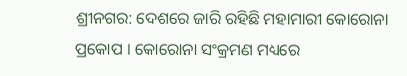ଶ୍ରୀନଗର: ଦେଶରେ ଜାରି ରହିଛି ମହାମାରୀ କୋରୋନା ପ୍ରକୋପ । କୋରୋନା ସଂକ୍ରମଣ ମଧ୍ୟରେ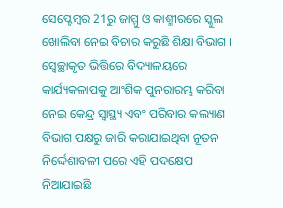ସେପ୍ଟେମ୍ବର 21ରୁ ଜାମ୍ମୁ ଓ କାଶ୍ମୀରରେ ସ୍କୁଲ ଖୋଲିବା ନେଇ ବିଚାର କରୁଛି ଶିକ୍ଷା ବିଭାଗ । ସ୍ବେଚ୍ଛାକୃତ ଭିତ୍ତିରେ ବିଦ୍ୟାଳୟରେ କାର୍ଯ୍ୟକଳାପକୁ ଆଂଶିକ ପୁନରାରମ୍ଭ କରିବା ନେଇ କେନ୍ଦ୍ର ସ୍ବାସ୍ଥ୍ୟ ଏବଂ ପରିବାର କଲ୍ୟାଣ ବିଭାଗ ପକ୍ଷରୁ ଜାରି କରାଯାଇଥିବା ନୂତନ ନିର୍ଦ୍ଦେଶାବଳୀ ପରେ ଏହି ପଦକ୍ଷେପ ନିଆଯାଇଛି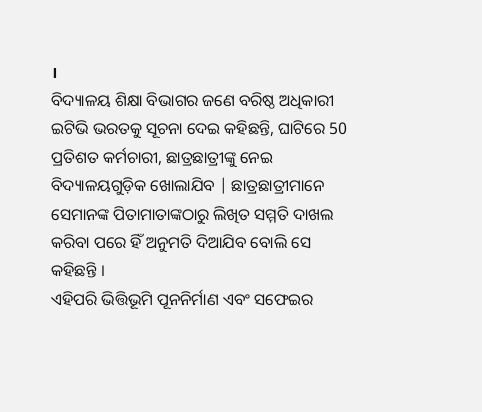।
ବିଦ୍ୟାଳୟ ଶିକ୍ଷା ବିଭାଗର ଜଣେ ବରିଷ୍ଠ ଅଧିକାରୀ ଇଟିଭି ଭରତକୁ ସୂଚନା ଦେଇ କହିଛନ୍ତି, ଘାଟିରେ 50 ପ୍ରତିଶତ କର୍ମଚାରୀ, ଛାତ୍ରଛାତ୍ରୀଙ୍କୁ ନେଇ ବିଦ୍ୟାଳୟଗୁଡ଼ିକ ଖୋଲାଯିବ | ଛାତ୍ରଛାତ୍ରୀମାନେ ସେମାନଙ୍କ ପିତାମାତାଙ୍କଠାରୁ ଲିଖିତ ସମ୍ମତି ଦାଖଲ କରିବା ପରେ ହିଁ ଅନୁମତି ଦିଆଯିବ ବୋଲି ସେ କହିଛନ୍ତି ।
ଏହିପରି ଭିତ୍ତିଭୂମି ପୂନନିର୍ମାଣ ଏବଂ ସଫେଇର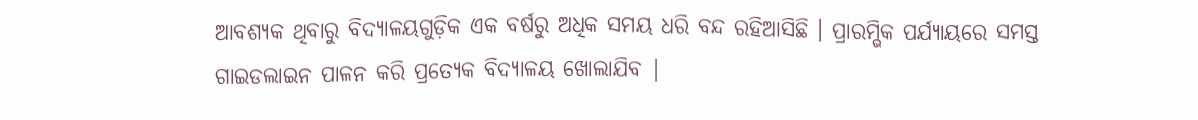ଆବଶ୍ୟକ ଥିବାରୁ ବିଦ୍ୟାଳୟଗୁଡ଼ିକ ଏକ ବର୍ଷରୁ ଅଧିକ ସମୟ ଧରି ବନ୍ଦ ରହିଆସିଛି । ପ୍ରାରମ୍ଭିକ ପର୍ଯ୍ୟାୟରେ ସମସ୍ତ ଗାଇଡଲାଇନ ପାଳନ କରି ପ୍ରତ୍ୟେକ ବିଦ୍ୟାଳୟ ଖୋଲାଯିବ |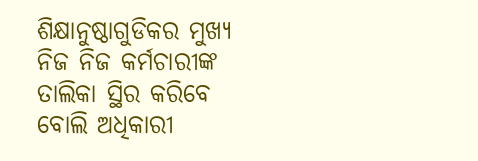ଶିକ୍ଷାନୁଷ୍ଠାଗୁଡିକର ମୁଖ୍ୟ ନିଜ ନିଜ କର୍ମଚାରୀଙ୍କ ତାଲିକା ସ୍ଥିର କରିବେ ବୋଲି ଅଧିକାରୀ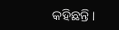କହିଛନ୍ତି ।